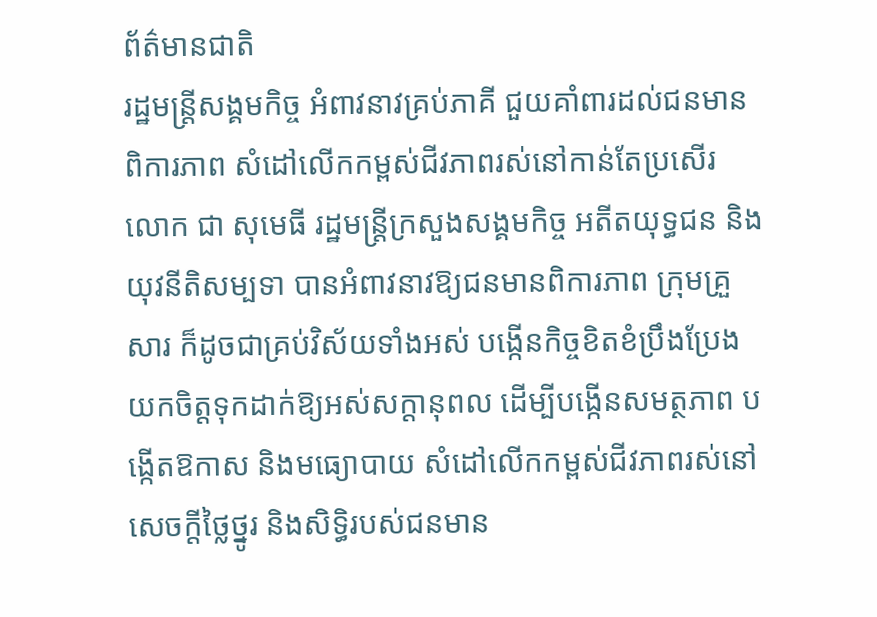ព័ត៌មានជាតិ
រដ្ឋមន្ត្រីសង្គមកិច្ច អំពាវនាវគ្រប់ភាគី ជួយគាំពារដល់ជនមានពិការភាព សំដៅលើកកម្ពស់ជីវភាពរស់នៅកាន់តែប្រសើរ
លោក ជា សុមេធី រដ្ឋមន្ត្រីក្រសួងសង្គមកិច្ច អតីតយុទ្ធជន និងយុវនីតិសម្បទា បានអំពាវនាវឱ្យជនមានពិការភាព ក្រុមគ្រួសារ ក៏ដូចជាគ្រប់វិស័យទាំងអស់ បង្កើនកិច្ចខិតខំប្រឹងប្រែងយកចិត្តទុកដាក់ឱ្យអស់សក្ដានុពល ដើម្បីបង្កើនសមត្ថភាព បង្កើតឱកាស និងមធ្យោបាយ សំដៅលើកកម្ពស់ជីវភាពរស់នៅ សេចក្ដីថ្លៃថ្នូរ និងសិទ្ធិរបស់ជនមាន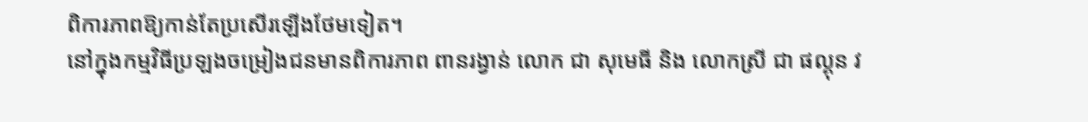ពិការភាពឱ្យកាន់តែប្រសើរឡើងថែមទៀត។
នៅក្នុងកម្មវិធីប្រឡងចម្រៀងជនមានពិការភាព ពានរង្វាន់ លោក ជា សុមេធី និង លោកស្រី ជា ផល្គុន វ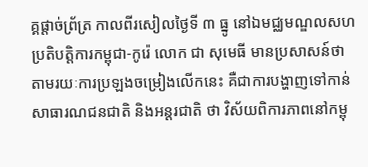គ្គផ្ដាច់ព្រ័ត្រ កាលពីរសៀលថ្ងៃទី ៣ ធ្នូ នៅឯមជ្ឈមណ្ឌលសហប្រតិបត្តិការកម្ពុជា-កូរ៉េ លោក ជា សុមេធី មានប្រសាសន៍ថា តាមរយៈការប្រឡងចម្រៀងលើកនេះ គឺជាការបង្ហាញទៅកាន់សាធារណជនជាតិ និងអន្តរជាតិ ថា វិស័យពិការភាពនៅកម្ពុ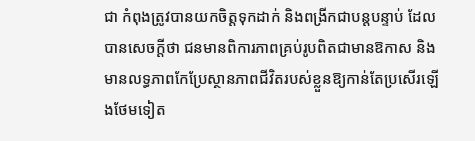ជា កំពុងត្រូវបានយកចិត្តទុកដាក់ និងពង្រីកជាបន្តបន្ទាប់ ដែលបានសេចក្ដីថា ជនមានពិការភាពគ្រប់រូបពិតជាមានឱកាស និងមានលទ្ធភាពកែប្រែស្ថានភាពជីវិតរបស់ខ្លួនឱ្យកាន់តែប្រសើរឡើងថែមទៀត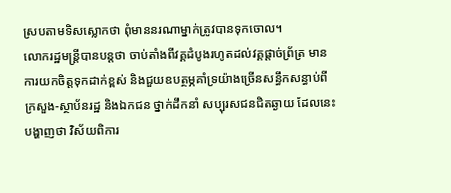ស្របតាមទិសស្លោកថា ពុំមាននរណាម្នាក់ត្រូវបានទុកចោល។
លោករដ្ឋមន្ត្រីបានបន្តថា ចាប់តាំងពីវគ្គដំបូងរហូតដល់វគ្គផ្ដាច់ព្រ័ត្រ មានការយកចិត្តទុកដាក់ខ្ពស់ និងជួយឧបត្ថម្ភគាំទ្រយ៉ាងច្រើនសន្ធឹកសន្ធាប់ពីក្រសួង-ស្ថាប័នរដ្ឋ និងឯកជន ថ្នាក់ដឹកនាំ សប្បុរសជនជិតឆ្ងាយ ដែលនេះបង្ហាញថា វិស័យពិការ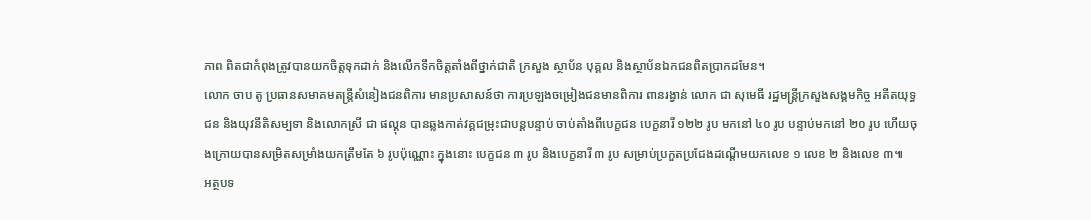ភាព ពិតជាកំពុងត្រូវបានយកចិត្តទុកដាក់ និងលើកទឹកចិត្តតាំងពីថ្នាក់ជាតិ ក្រសួង ស្ថាប័ន បុគ្គល និងស្ថាប័នឯកជនពិតប្រាកដមែន។
លោក ចាប តូ ប្រធានសមាគមតន្ត្រីសំនៀងជនពិការ មានប្រសាសន៍ថា ការប្រឡងចម្រៀងជនមានពិការ ពានរង្វាន់ លោក ជា សុមេធី រដ្ឋមន្ត្រីក្រសួងសង្គមកិច្ច អតីតយុទ្ធជន និងយុវនីតិសម្បទា និងលោកស្រី ជា ផល្គុន បានឆ្លងកាត់វគ្គជម្រុះជាបន្តបន្ទាប់ ចាប់តាំងពីបេក្ខជន បេក្ខនារី ១២២ រូប មកនៅ ៤០ រូប បន្ទាប់មកនៅ ២០ រូប ហើយចុងក្រោយបានសម្រិតសម្រាំងយកត្រឹមតែ ៦ រូបប៉ុណ្ណោះ ក្នុងនោះ បេក្ខជន ៣ រូប និងបេក្ខនារី ៣ រូប សម្រាប់ប្រកួតប្រជែងដណ្ដើមយកលេខ ១ លេខ ២ និងលេខ ៣៕
អត្ថបទ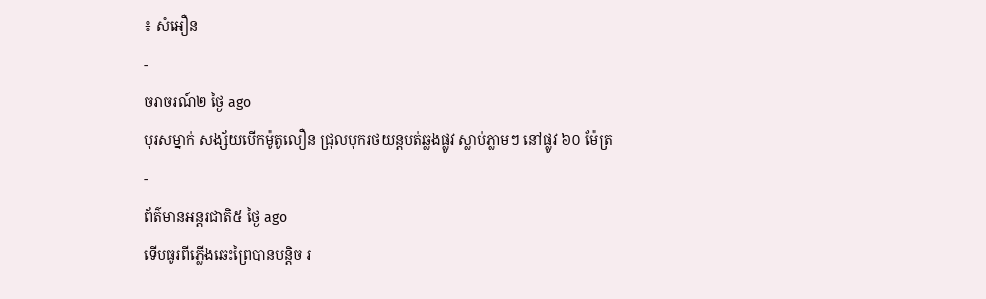៖ សំអឿន
-
ចរាចរណ៍២ ថ្ងៃ ago
បុរសម្នាក់ សង្ស័យបើកម៉ូតូលឿន ជ្រុលបុករថយន្តបត់ឆ្លងផ្លូវ ស្លាប់ភ្លាមៗ នៅផ្លូវ ៦០ ម៉ែត្រ
-
ព័ត៌មានអន្ដរជាតិ៥ ថ្ងៃ ago
ទើបធូរពីភ្លើងឆេះព្រៃបានបន្តិច រ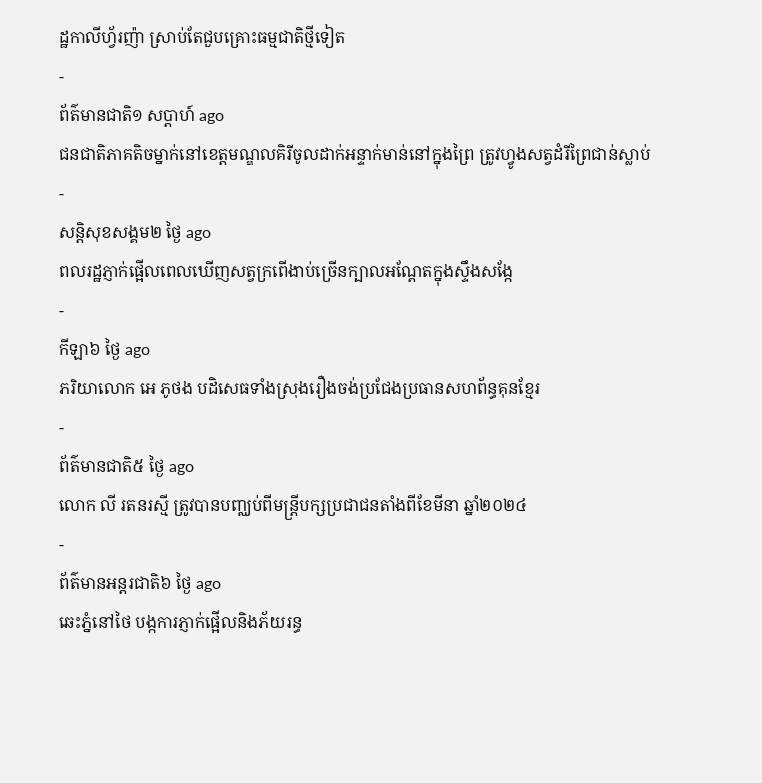ដ្ឋកាលីហ្វ័រញ៉ា ស្រាប់តែជួបគ្រោះធម្មជាតិថ្មីទៀត
-
ព័ត៌មានជាតិ១ សប្តាហ៍ ago
ជនជាតិភាគតិចម្នាក់នៅខេត្តមណ្ឌលគិរីចូលដាក់អន្ទាក់មាន់នៅក្នុងព្រៃ ត្រូវហ្វូងសត្វដំរីព្រៃជាន់ស្លាប់
-
សន្តិសុខសង្គម២ ថ្ងៃ ago
ពលរដ្ឋភ្ញាក់ផ្អើលពេលឃើញសត្វក្រពើងាប់ច្រើនក្បាលអណ្ដែតក្នុងស្ទឹងសង្កែ
-
កីឡា៦ ថ្ងៃ ago
ភរិយាលោក អេ ភូថង បដិសេធទាំងស្រុងរឿងចង់ប្រជែងប្រធានសហព័ន្ធគុនខ្មែរ
-
ព័ត៌មានជាតិ៥ ថ្ងៃ ago
លោក លី រតនរស្មី ត្រូវបានបញ្ឈប់ពីមន្ត្រីបក្សប្រជាជនតាំងពីខែមីនា ឆ្នាំ២០២៤
-
ព័ត៌មានអន្ដរជាតិ៦ ថ្ងៃ ago
ឆេះភ្នំនៅថៃ បង្កការភ្ញាក់ផ្អើលនិងភ័យរន្ធ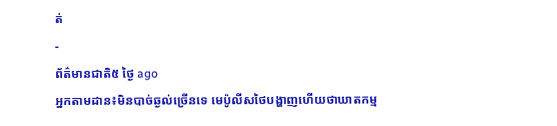ត់
-
ព័ត៌មានជាតិ៥ ថ្ងៃ ago
អ្នកតាមដាន៖មិនបាច់ឆ្ងល់ច្រើនទេ មេប៉ូលីសថៃបង្ហាញហើយថាឃាតកម្ម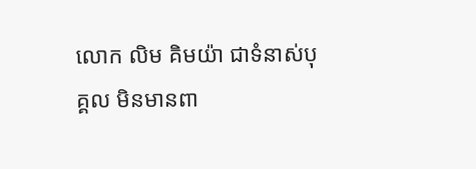លោក លិម គិមយ៉ា ជាទំនាស់បុគ្គល មិនមានពា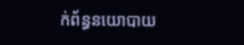ក់ព័ន្ធនយោបាយ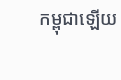កម្ពុជាឡើយ